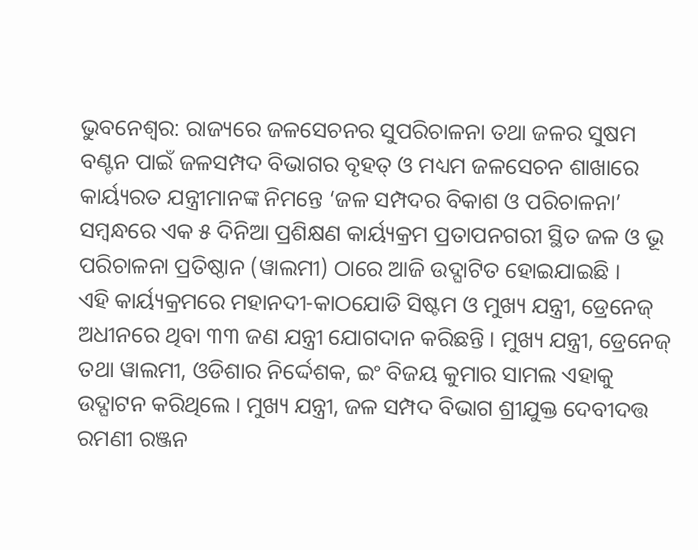ଭୁବନେଶ୍ୱର: ରାଜ୍ୟରେ ଜଳସେଚନର ସୁପରିଚାଳନା ତଥା ଜଳର ସୁଷମ ବଣ୍ଟନ ପାଇଁ ଜଳସମ୍ପଦ ବିଭାଗର ବୃହତ୍ ଓ ମଧ୍ୟମ ଜଳସେଚନ ଶାଖାରେ କାର୍ୟ୍ୟରତ ଯନ୍ତ୍ରୀମାନଙ୍କ ନିମନ୍ତେ ‘ଜଳ ସମ୍ପଦର ବିକାଶ ଓ ପରିଚାଳନା’ ସମ୍ବନ୍ଧରେ ଏକ ୫ ଦିନିଆ ପ୍ରଶିକ୍ଷଣ କାର୍ୟ୍ୟକ୍ରମ ପ୍ରତାପନଗରୀ ସ୍ଥିତ ଜଳ ଓ ଭୂ ପରିଚାଳନା ପ୍ରତିଷ୍ଠାନ (ୱାଲମୀ) ଠାରେ ଆଜି ଉଦ୍ଘାଟିତ ହୋଇଯାଇଛି ।
ଏହି କାର୍ୟ୍ୟକ୍ରମରେ ମହାନଦୀ-କାଠଯୋଡି ସିଷ୍ଟମ ଓ ମୁଖ୍ୟ ଯନ୍ତ୍ରୀ, ଡ୍ରେନେଜ୍ ଅଧୀନରେ ଥିବା ୩୩ ଜଣ ଯନ୍ତ୍ରୀ ଯୋଗଦାନ କରିଛନ୍ତି । ମୁଖ୍ୟ ଯନ୍ତ୍ରୀ, ଡ୍ରେନେଜ୍ ତଥା ୱାଲମୀ, ଓଡିଶାର ନିର୍ଦ୍ଦେଶକ, ଇଂ ବିଜୟ କୁମାର ସାମଲ ଏହାକୁ ଉଦ୍ଘାଟନ କରିଥିଲେ । ମୁଖ୍ୟ ଯନ୍ତ୍ରୀ, ଜଳ ସମ୍ପଦ ବିଭାଗ ଶ୍ରୀଯୁକ୍ତ ଦେବୀଦତ୍ତ ରମଣୀ ରଞ୍ଜନ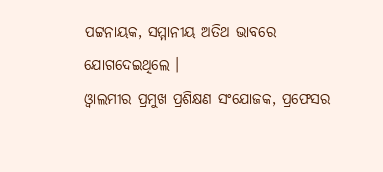ପଟ୍ଟନାୟକ, ସମ୍ମାନୀୟ ଅତିଥ ଭାବରେ ଯୋଗଦେଇଥିଲେ ।
ଓ୍ୱାଲମୀର ପ୍ରମୁଖ ପ୍ରଶିକ୍ଷଣ ସଂଯୋଜକ, ପ୍ରଫେସର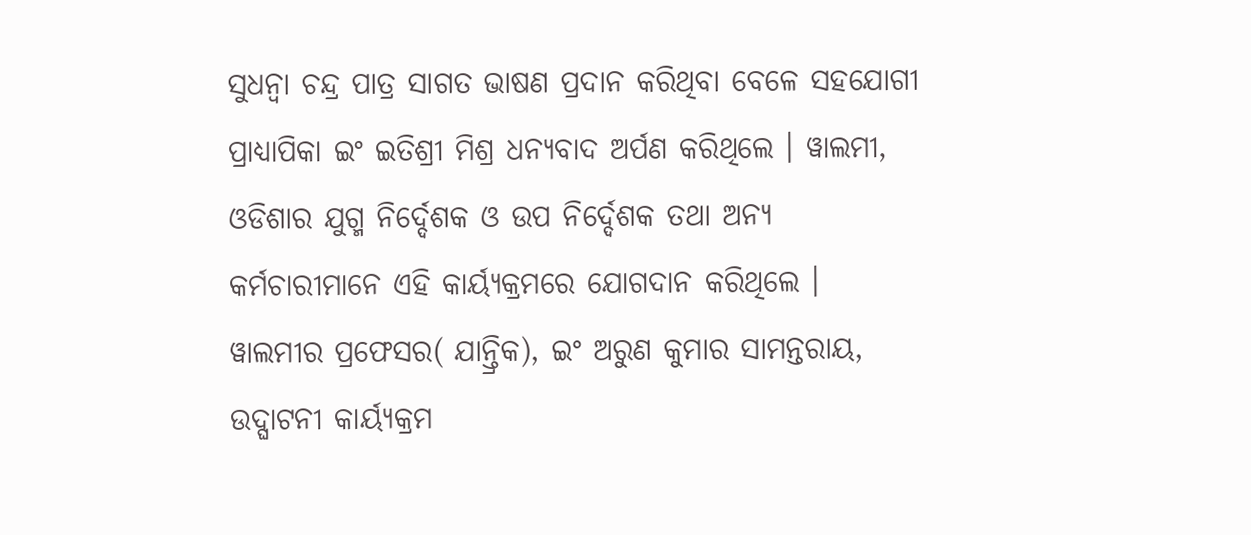ସୁଧନ୍ୱା ଚନ୍ଦ୍ର ପାତ୍ର ସାଗତ ଭାଷଣ ପ୍ରଦାନ କରିଥିବା ବେଳେ ସହଯୋଗୀ ପ୍ରାଧ୍ୟାପିକା ଇଂ ଇତିଶ୍ରୀ ମିଶ୍ର ଧନ୍ୟବାଦ ଅର୍ପଣ କରିଥିଲେ । ୱାଲମୀ, ଓଡିଶାର ଯୁଗ୍ମ ନିର୍ଦ୍ଦେଶକ ଓ ଉପ ନିର୍ଦ୍ଦେଶକ ତଥା ଅନ୍ୟ କର୍ମଚାରୀମାନେ ଏହି କାର୍ୟ୍ୟକ୍ରମରେ ଯୋଗଦାନ କରିଥିଲେ । ୱାଲମୀର ପ୍ରଫେସର( ଯାନ୍ତ୍ରିକ), ଇଂ ଅରୁଣ କୁମାର ସାମନ୍ତରାୟ, ଉଦ୍ଘାଟନୀ କାର୍ୟ୍ୟକ୍ରମ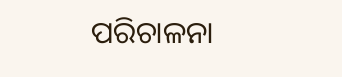ପରିଚାଳନା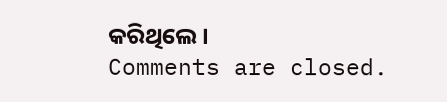କରିଥିଲେ ।
Comments are closed.